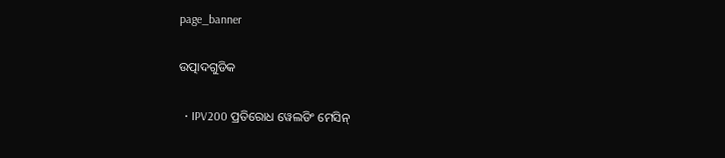page_banner

ଉତ୍ପାଦଗୁଡିକ

  • IPV200 ପ୍ରତିରୋଧ ୱେଲଡିଂ ମେସିନ୍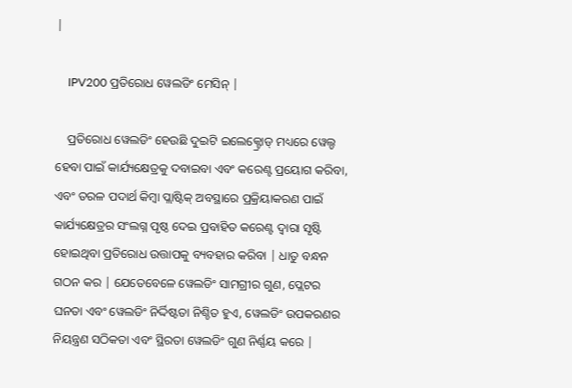|

    IPV200 ପ୍ରତିରୋଧ ୱେଲଡିଂ ମେସିନ୍ |

    ପ୍ରତିରୋଧ ୱେଲଡିଂ ହେଉଛି ଦୁଇଟି ଇଲେକ୍ଟ୍ରୋଡ୍ ମଧ୍ୟରେ ୱେଲ୍ଡ ହେବା ପାଇଁ କାର୍ଯ୍ୟକ୍ଷେତ୍ରକୁ ଦବାଇବା ଏବଂ କରେଣ୍ଟ ପ୍ରୟୋଗ କରିବା, ଏବଂ ତରଳ ପଦାର୍ଥ କିମ୍ବା ପ୍ଲାଷ୍ଟିକ୍ ଅବସ୍ଥାରେ ପ୍ରକ୍ରିୟାକରଣ ପାଇଁ କାର୍ଯ୍ୟକ୍ଷେତ୍ରର ସଂଲଗ୍ନ ପୃଷ୍ଠ ଦେଇ ପ୍ରବାହିତ କରେଣ୍ଟ ଦ୍ୱାରା ସୃଷ୍ଟି ହୋଇଥିବା ପ୍ରତିରୋଧ ଉତ୍ତାପକୁ ବ୍ୟବହାର କରିବା | ଧାତୁ ବନ୍ଧନ ଗଠନ କର | ଯେତେବେଳେ ୱେଲଡିଂ ସାମଗ୍ରୀର ଗୁଣ, ପ୍ଲେଟର ଘନତା ଏବଂ ୱେଲଡିଂ ନିର୍ଦ୍ଦିଷ୍ଟତା ନିଶ୍ଚିତ ହୁଏ, ୱେଲଡିଂ ଉପକରଣର ନିୟନ୍ତ୍ରଣ ସଠିକତା ଏବଂ ସ୍ଥିରତା ୱେଲଡିଂ ଗୁଣ ନିର୍ଣ୍ଣୟ କରେ |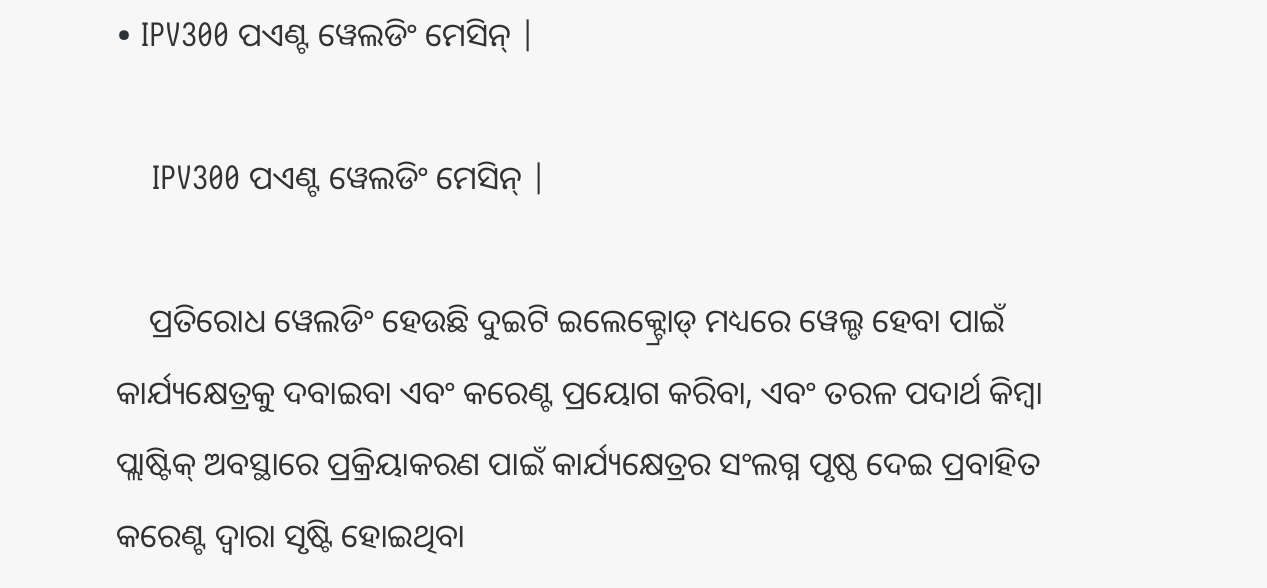• IPV300 ପଏଣ୍ଟ ୱେଲଡିଂ ମେସିନ୍ |

    IPV300 ପଏଣ୍ଟ ୱେଲଡିଂ ମେସିନ୍ |

    ପ୍ରତିରୋଧ ୱେଲଡିଂ ହେଉଛି ଦୁଇଟି ଇଲେକ୍ଟ୍ରୋଡ୍ ମଧ୍ୟରେ ୱେଲ୍ଡ ହେବା ପାଇଁ କାର୍ଯ୍ୟକ୍ଷେତ୍ରକୁ ଦବାଇବା ଏବଂ କରେଣ୍ଟ ପ୍ରୟୋଗ କରିବା, ଏବଂ ତରଳ ପଦାର୍ଥ କିମ୍ବା ପ୍ଲାଷ୍ଟିକ୍ ଅବସ୍ଥାରେ ପ୍ରକ୍ରିୟାକରଣ ପାଇଁ କାର୍ଯ୍ୟକ୍ଷେତ୍ରର ସଂଲଗ୍ନ ପୃଷ୍ଠ ଦେଇ ପ୍ରବାହିତ କରେଣ୍ଟ ଦ୍ୱାରା ସୃଷ୍ଟି ହୋଇଥିବା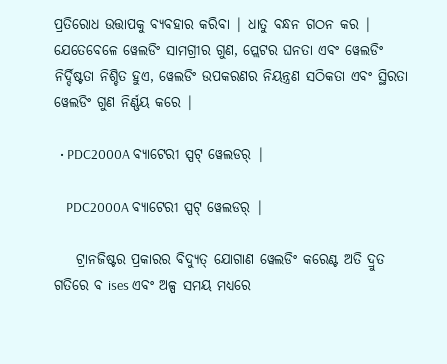ପ୍ରତିରୋଧ ଉତ୍ତାପକୁ ବ୍ୟବହାର କରିବା | ଧାତୁ ବନ୍ଧନ ଗଠନ କର | ଯେତେବେଳେ ୱେଲଡିଂ ସାମଗ୍ରୀର ଗୁଣ, ପ୍ଲେଟର ଘନତା ଏବଂ ୱେଲଡିଂ ନିର୍ଦ୍ଦିଷ୍ଟତା ନିଶ୍ଚିତ ହୁଏ, ୱେଲଡିଂ ଉପକରଣର ନିୟନ୍ତ୍ରଣ ସଠିକତା ଏବଂ ସ୍ଥିରତା ୱେଲଡିଂ ଗୁଣ ନିର୍ଣ୍ଣୟ କରେ |

  • PDC2000A ବ୍ୟାଟେରୀ ସ୍ପଟ୍ ୱେଲଡର୍ |

    PDC2000A ବ୍ୟାଟେରୀ ସ୍ପଟ୍ ୱେଲଡର୍ |

    ଟ୍ରାନଜିଷ୍ଟର ପ୍ରକାରର ବିଦ୍ୟୁତ୍ ଯୋଗାଣ ୱେଲଡିଂ କରେଣ୍ଟ ଅତି ଦ୍ରୁତ ଗତିରେ ବ ises ଏବଂ ଅଳ୍ପ ସମୟ ମଧ୍ୟରେ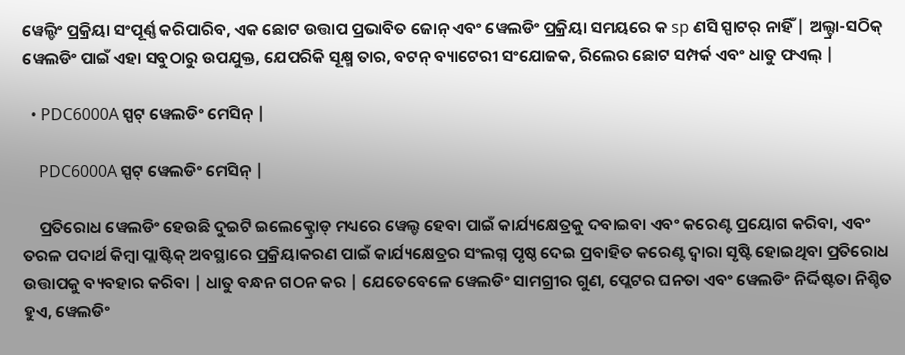ୱେଲ୍ଡିଂ ପ୍ରକ୍ରିୟା ସଂପୂର୍ଣ୍ଣ କରିପାରିବ, ଏକ ଛୋଟ ଉତ୍ତାପ ପ୍ରଭାବିତ ଜୋନ୍ ଏବଂ ୱେଲଡିଂ ପ୍ରକ୍ରିୟା ସମୟରେ କ sp ଣସି ସ୍ପାଟର୍ ନାହିଁ | ଅଲ୍ଟ୍ରା-ସଠିକ୍ ୱେଲଡିଂ ପାଇଁ ଏହା ସବୁଠାରୁ ଉପଯୁକ୍ତ, ଯେପରିକି ସୂକ୍ଷ୍ମ ତାର, ବଟନ୍ ବ୍ୟାଟେରୀ ସଂଯୋଜକ, ରିଲେର ଛୋଟ ସମ୍ପର୍କ ଏବଂ ଧାତୁ ଫଏଲ୍ |

  • PDC6000A ସ୍ପଟ୍ ୱେଲଡିଂ ମେସିନ୍ |

    PDC6000A ସ୍ପଟ୍ ୱେଲଡିଂ ମେସିନ୍ |

    ପ୍ରତିରୋଧ ୱେଲଡିଂ ହେଉଛି ଦୁଇଟି ଇଲେକ୍ଟ୍ରୋଡ୍ ମଧ୍ୟରେ ୱେଲ୍ଡ ହେବା ପାଇଁ କାର୍ଯ୍ୟକ୍ଷେତ୍ରକୁ ଦବାଇବା ଏବଂ କରେଣ୍ଟ ପ୍ରୟୋଗ କରିବା, ଏବଂ ତରଳ ପଦାର୍ଥ କିମ୍ବା ପ୍ଲାଷ୍ଟିକ୍ ଅବସ୍ଥାରେ ପ୍ରକ୍ରିୟାକରଣ ପାଇଁ କାର୍ଯ୍ୟକ୍ଷେତ୍ରର ସଂଲଗ୍ନ ପୃଷ୍ଠ ଦେଇ ପ୍ରବାହିତ କରେଣ୍ଟ ଦ୍ୱାରା ସୃଷ୍ଟି ହୋଇଥିବା ପ୍ରତିରୋଧ ଉତ୍ତାପକୁ ବ୍ୟବହାର କରିବା | ଧାତୁ ବନ୍ଧନ ଗଠନ କର | ଯେତେବେଳେ ୱେଲଡିଂ ସାମଗ୍ରୀର ଗୁଣ, ପ୍ଲେଟର ଘନତା ଏବଂ ୱେଲଡିଂ ନିର୍ଦ୍ଦିଷ୍ଟତା ନିଶ୍ଚିତ ହୁଏ, ୱେଲଡିଂ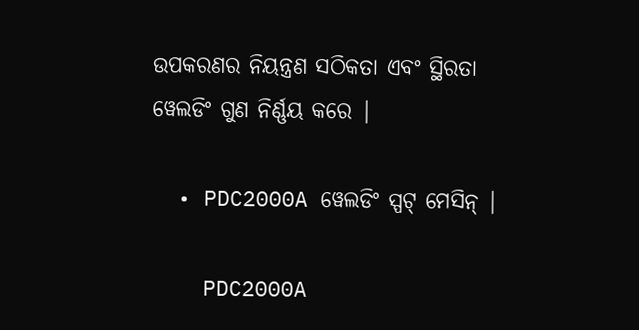ଉପକରଣର ନିୟନ୍ତ୍ରଣ ସଠିକତା ଏବଂ ସ୍ଥିରତା ୱେଲଡିଂ ଗୁଣ ନିର୍ଣ୍ଣୟ କରେ |

  • PDC2000A ୱେଲଡିଂ ସ୍ପଟ୍ ମେସିନ୍ |

    PDC2000A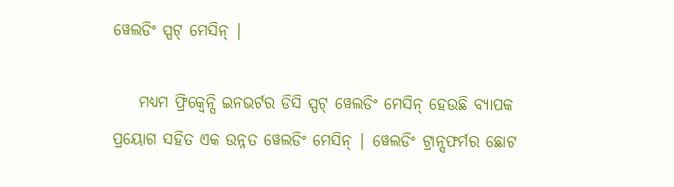ୱେଲଡିଂ ସ୍ପଟ୍ ମେସିନ୍ |

    ମଧ୍ୟମ ଫ୍ରିକ୍ୱେନ୍ସି ଇନଭର୍ଟର ଡିସି ସ୍ପଟ୍ ୱେଲଡିଂ ମେସିନ୍ ହେଉଛି ବ୍ୟାପକ ପ୍ରୟୋଗ ସହିତ ଏକ ଉନ୍ନତ ୱେଲଡିଂ ମେସିନ୍ | ୱେଲଡିଂ ଟ୍ରାନ୍ସଫର୍ମର ଛୋଟ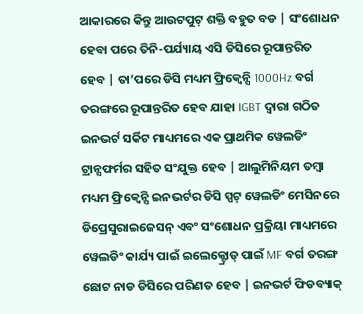ଆକାରରେ କିନ୍ତୁ ଆଉଟପୁଟ୍ ଶକ୍ତି ବହୁତ ବଡ | ସଂଶୋଧନ ହେବା ପରେ ତିନି-ପର୍ଯ୍ୟାୟ ଏସି ଡିସିରେ ରୂପାନ୍ତରିତ ହେବ | ତା’ପରେ ଡିସି ମଧ୍ୟମ ଫ୍ରିକ୍ୱେନ୍ସି 1000Hz ବର୍ଗ ତରଙ୍ଗରେ ରୂପାନ୍ତରିତ ହେବ ଯାହା IGBT ଦ୍ୱାରା ଗଠିତ ଇନଭର୍ଟ ସର୍କିଟ ମାଧ୍ୟମରେ ଏକ ପ୍ରାଥମିକ ୱେଲଡିଂ ଟ୍ରାନ୍ସଫର୍ମର ସହିତ ସଂଯୁକ୍ତ ହେବ | ଆଲୁମିନିୟମ ତମ୍ବା ମଧ୍ୟମ ଫ୍ରିକ୍ୱେନ୍ସି ଇନଭର୍ଟର ଡିସି ସ୍ପଟ୍ ୱେଲଡିଂ ମେସିନରେ ଡିପ୍ରେସୁରାଇଜେସନ୍ ଏବଂ ସଂଶୋଧନ ପ୍ରକ୍ରିୟା ମାଧ୍ୟମରେ ୱେଲଡିଂ କାର୍ଯ୍ୟ ପାଇଁ ଇଲେକ୍ଟ୍ରୋଡ୍ ପାଇଁ MF ବର୍ଗ ତରଙ୍ଗ ଛୋଟ ନାଡ ଡିସିରେ ପରିଣତ ହେବ | ଇନଭର୍ଟ ଫିଡବ୍ୟାକ୍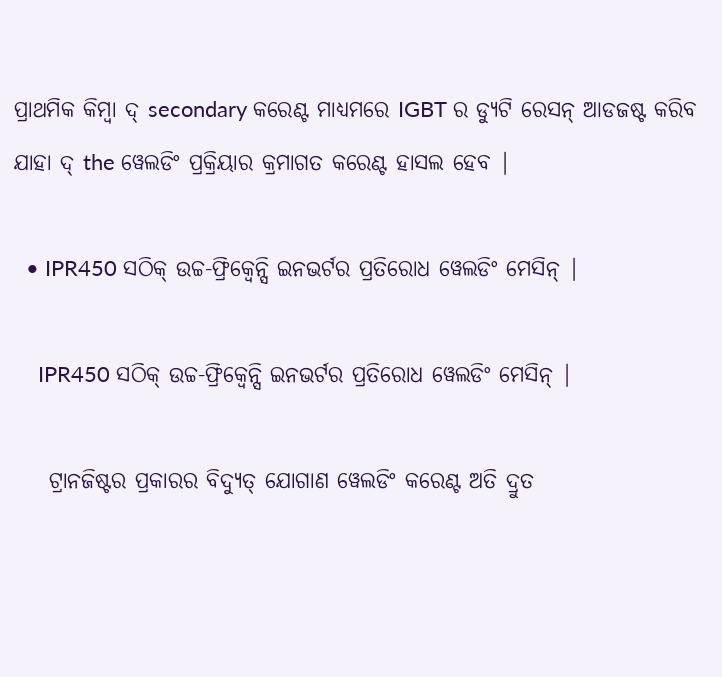ପ୍ରାଥମିକ କିମ୍ବା ଦ୍ secondary କରେଣ୍ଟ ମାଧ୍ୟମରେ IGBT ର ଡ୍ୟୁଟି ରେସନ୍ ଆଡଜଷ୍ଟ କରିବ ଯାହା ଦ୍ the ୱେଲଡିଂ ପ୍ରକ୍ରିୟାର କ୍ରମାଗତ କରେଣ୍ଟ ହାସଲ ହେବ |

  • IPR450 ସଠିକ୍ ଉଚ୍ଚ-ଫ୍ରିକ୍ୱେନ୍ସି ଇନଭର୍ଟର ପ୍ରତିରୋଧ ୱେଲଡିଂ ମେସିନ୍ |

    IPR450 ସଠିକ୍ ଉଚ୍ଚ-ଫ୍ରିକ୍ୱେନ୍ସି ଇନଭର୍ଟର ପ୍ରତିରୋଧ ୱେଲଡିଂ ମେସିନ୍ |

    ଟ୍ରାନଜିଷ୍ଟର ପ୍ରକାରର ବିଦ୍ୟୁତ୍ ଯୋଗାଣ ୱେଲଡିଂ କରେଣ୍ଟ ଅତି ଦ୍ରୁତ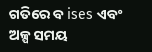ଗତିରେ ବ ises ଏବଂ ଅଳ୍ପ ସମୟ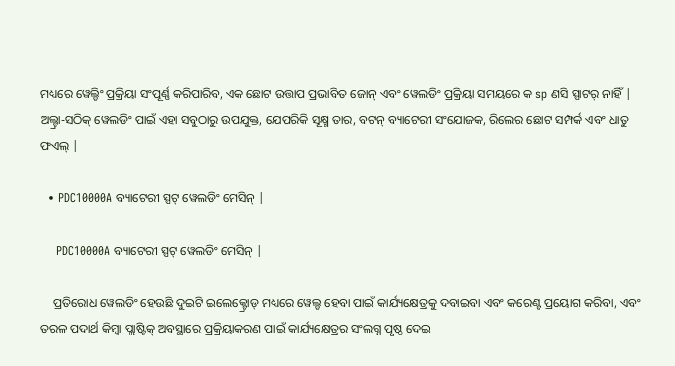ମଧ୍ୟରେ ୱେଲ୍ଡିଂ ପ୍ରକ୍ରିୟା ସଂପୂର୍ଣ୍ଣ କରିପାରିବ, ଏକ ଛୋଟ ଉତ୍ତାପ ପ୍ରଭାବିତ ଜୋନ୍ ଏବଂ ୱେଲଡିଂ ପ୍ରକ୍ରିୟା ସମୟରେ କ sp ଣସି ସ୍ପାଟର୍ ନାହିଁ | ଅଲ୍ଟ୍ରା-ସଠିକ୍ ୱେଲଡିଂ ପାଇଁ ଏହା ସବୁଠାରୁ ଉପଯୁକ୍ତ, ଯେପରିକି ସୂକ୍ଷ୍ମ ତାର, ବଟନ୍ ବ୍ୟାଟେରୀ ସଂଯୋଜକ, ରିଲେର ଛୋଟ ସମ୍ପର୍କ ଏବଂ ଧାତୁ ଫଏଲ୍ |

  • PDC10000A ବ୍ୟାଟେରୀ ସ୍ପଟ୍ ୱେଲଡିଂ ମେସିନ୍ |

    PDC10000A ବ୍ୟାଟେରୀ ସ୍ପଟ୍ ୱେଲଡିଂ ମେସିନ୍ |

    ପ୍ରତିରୋଧ ୱେଲଡିଂ ହେଉଛି ଦୁଇଟି ଇଲେକ୍ଟ୍ରୋଡ୍ ମଧ୍ୟରେ ୱେଲ୍ଡ ହେବା ପାଇଁ କାର୍ଯ୍ୟକ୍ଷେତ୍ରକୁ ଦବାଇବା ଏବଂ କରେଣ୍ଟ ପ୍ରୟୋଗ କରିବା, ଏବଂ ତରଳ ପଦାର୍ଥ କିମ୍ବା ପ୍ଲାଷ୍ଟିକ୍ ଅବସ୍ଥାରେ ପ୍ରକ୍ରିୟାକରଣ ପାଇଁ କାର୍ଯ୍ୟକ୍ଷେତ୍ରର ସଂଲଗ୍ନ ପୃଷ୍ଠ ଦେଇ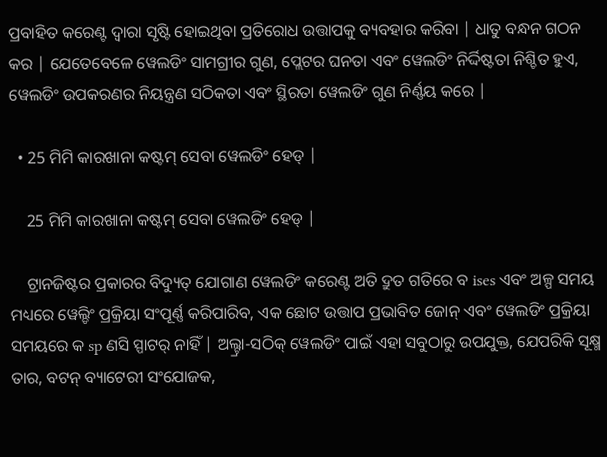ପ୍ରବାହିତ କରେଣ୍ଟ ଦ୍ୱାରା ସୃଷ୍ଟି ହୋଇଥିବା ପ୍ରତିରୋଧ ଉତ୍ତାପକୁ ବ୍ୟବହାର କରିବା | ଧାତୁ ବନ୍ଧନ ଗଠନ କର | ଯେତେବେଳେ ୱେଲଡିଂ ସାମଗ୍ରୀର ଗୁଣ, ପ୍ଲେଟର ଘନତା ଏବଂ ୱେଲଡିଂ ନିର୍ଦ୍ଦିଷ୍ଟତା ନିଶ୍ଚିତ ହୁଏ, ୱେଲଡିଂ ଉପକରଣର ନିୟନ୍ତ୍ରଣ ସଠିକତା ଏବଂ ସ୍ଥିରତା ୱେଲଡିଂ ଗୁଣ ନିର୍ଣ୍ଣୟ କରେ |

  • 25 ମିମି କାରଖାନା କଷ୍ଟମ୍ ସେବା ୱେଲଡିଂ ହେଡ୍ |

    25 ମିମି କାରଖାନା କଷ୍ଟମ୍ ସେବା ୱେଲଡିଂ ହେଡ୍ |

    ଟ୍ରାନଜିଷ୍ଟର ପ୍ରକାରର ବିଦ୍ୟୁତ୍ ଯୋଗାଣ ୱେଲଡିଂ କରେଣ୍ଟ ଅତି ଦ୍ରୁତ ଗତିରେ ବ ises ଏବଂ ଅଳ୍ପ ସମୟ ମଧ୍ୟରେ ୱେଲ୍ଡିଂ ପ୍ରକ୍ରିୟା ସଂପୂର୍ଣ୍ଣ କରିପାରିବ, ଏକ ଛୋଟ ଉତ୍ତାପ ପ୍ରଭାବିତ ଜୋନ୍ ଏବଂ ୱେଲଡିଂ ପ୍ରକ୍ରିୟା ସମୟରେ କ sp ଣସି ସ୍ପାଟର୍ ନାହିଁ | ଅଲ୍ଟ୍ରା-ସଠିକ୍ ୱେଲଡିଂ ପାଇଁ ଏହା ସବୁଠାରୁ ଉପଯୁକ୍ତ, ଯେପରିକି ସୂକ୍ଷ୍ମ ତାର, ବଟନ୍ ବ୍ୟାଟେରୀ ସଂଯୋଜକ,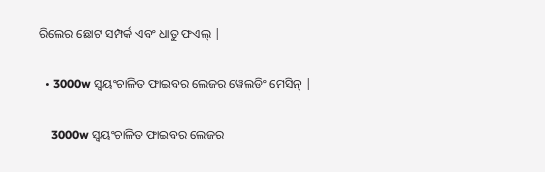ରିଲେର ଛୋଟ ସମ୍ପର୍କ ଏବଂ ଧାତୁ ଫଏଲ୍ |

  • 3000w ସ୍ୱୟଂଚାଳିତ ଫାଇବର ଲେଜର ୱେଲଡିଂ ମେସିନ୍ |

    3000w ସ୍ୱୟଂଚାଳିତ ଫାଇବର ଲେଜର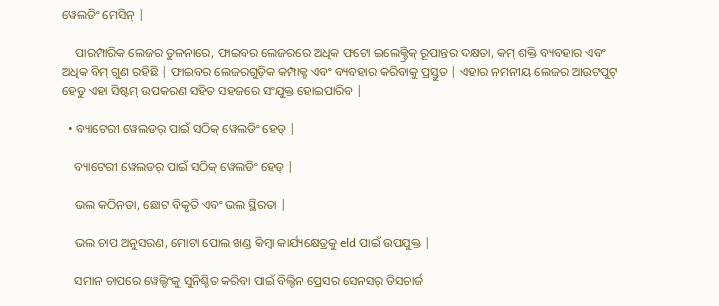ୱେଲଡିଂ ମେସିନ୍ |

    ପାରମ୍ପାରିକ ଲେଜର ତୁଳନାରେ, ଫାଇବର ଲେଜରରେ ଅଧିକ ଫଟୋ ଇଲେକ୍ଟ୍ରିକ୍ ରୂପାନ୍ତର ଦକ୍ଷତା, କମ୍ ଶକ୍ତି ବ୍ୟବହାର ଏବଂ ଅଧିକ ବିମ୍ ଗୁଣ ରହିଛି | ଫାଇବର ଲେଜରଗୁଡ଼ିକ କମ୍ପାକ୍ଟ ଏବଂ ବ୍ୟବହାର କରିବାକୁ ପ୍ରସ୍ତୁତ | ଏହାର ନମନୀୟ ଲେଜର ଆଉଟପୁଟ୍ ହେତୁ ଏହା ସିଷ୍ଟମ୍ ଉପକରଣ ସହିତ ସହଜରେ ସଂଯୁକ୍ତ ହୋଇପାରିବ |

  • ବ୍ୟାଟେରୀ ୱେଲଡର୍ ପାଇଁ ସଠିକ୍ ୱେଲଡିଂ ହେଡ୍ |

    ବ୍ୟାଟେରୀ ୱେଲଡର୍ ପାଇଁ ସଠିକ୍ ୱେଲଡିଂ ହେଡ୍ |

    ଭଲ କଠିନତା, ଛୋଟ ବିକୃତି ଏବଂ ଭଲ ସ୍ଥିରତା |

    ଭଲ ଚାପ ଅନୁସରଣ, ମୋଟା ପୋଲ ଖଣ୍ଡ କିମ୍ବା କାର୍ଯ୍ୟକ୍ଷେତ୍ରକୁ eld ପାଇଁ ଉପଯୁକ୍ତ |

    ସମାନ ଚାପରେ ୱେଲ୍ଡିଂକୁ ସୁନିଶ୍ଚିତ କରିବା ପାଇଁ ବିଲ୍ଟିନ ପ୍ରେସର ସେନସର୍ ଡିସଚାର୍ଜ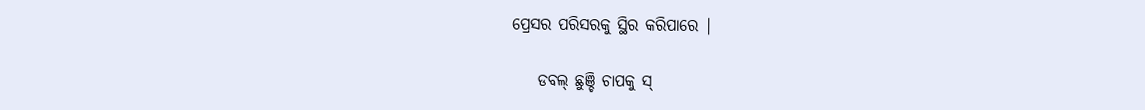ପ୍ରେସର ପରିସରକୁ ସ୍ଥିର କରିପାରେ |

    ଡବଲ୍ ଛୁଞ୍ଚି ଚାପକୁ ସ୍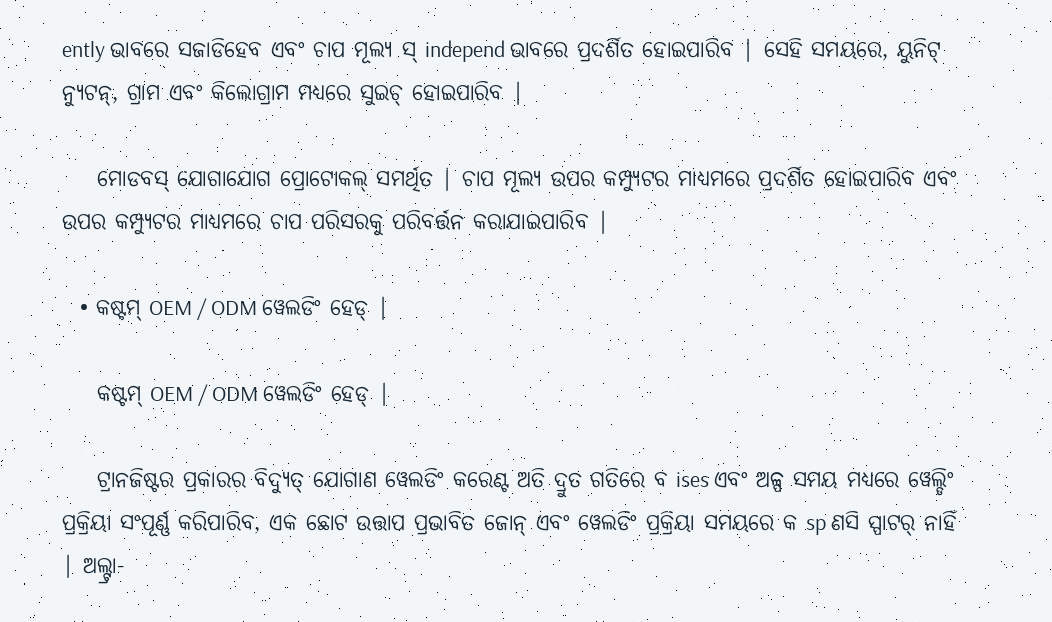ently ଭାବରେ ସଜାଡିହେବ ଏବଂ ଚାପ ମୂଲ୍ୟ ସ୍ independ ଭାବରେ ପ୍ରଦର୍ଶିତ ହୋଇପାରିବ | ସେହି ସମୟରେ, ୟୁନିଟ୍ ନ୍ୟୁଟନ୍, ଗ୍ରାମ ଏବଂ କିଲୋଗ୍ରାମ ମଧ୍ୟରେ ସୁଇଚ୍ ହୋଇପାରିବ |

    ମୋଡବସ୍ ଯୋଗାଯୋଗ ପ୍ରୋଟୋକଲ୍ ସମର୍ଥିତ | ଚାପ ମୂଲ୍ୟ ଉପର କମ୍ପ୍ୟୁଟର ମାଧ୍ୟମରେ ପ୍ରଦର୍ଶିତ ହୋଇପାରିବ ଏବଂ ଉପର କମ୍ପ୍ୟୁଟର ମାଧ୍ୟମରେ ଚାପ ପରିସରକୁ ପରିବର୍ତ୍ତନ କରାଯାଇପାରିବ |

  • କଷ୍ଟମ୍ OEM / ODM ୱେଲଡିଂ ହେଡ୍ |

    କଷ୍ଟମ୍ OEM / ODM ୱେଲଡିଂ ହେଡ୍ |

    ଟ୍ରାନଜିଷ୍ଟର ପ୍ରକାରର ବିଦ୍ୟୁତ୍ ଯୋଗାଣ ୱେଲଡିଂ କରେଣ୍ଟ ଅତି ଦ୍ରୁତ ଗତିରେ ବ ises ଏବଂ ଅଳ୍ପ ସମୟ ମଧ୍ୟରେ ୱେଲ୍ଡିଂ ପ୍ରକ୍ରିୟା ସଂପୂର୍ଣ୍ଣ କରିପାରିବ, ଏକ ଛୋଟ ଉତ୍ତାପ ପ୍ରଭାବିତ ଜୋନ୍ ଏବଂ ୱେଲଡିଂ ପ୍ରକ୍ରିୟା ସମୟରେ କ sp ଣସି ସ୍ପାଟର୍ ନାହିଁ | ଅଲ୍ଟ୍ରା-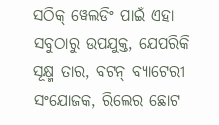ସଠିକ୍ ୱେଲଡିଂ ପାଇଁ ଏହା ସବୁଠାରୁ ଉପଯୁକ୍ତ, ଯେପରିକି ସୂକ୍ଷ୍ମ ତାର, ବଟନ୍ ବ୍ୟାଟେରୀ ସଂଯୋଜକ, ରିଲେର ଛୋଟ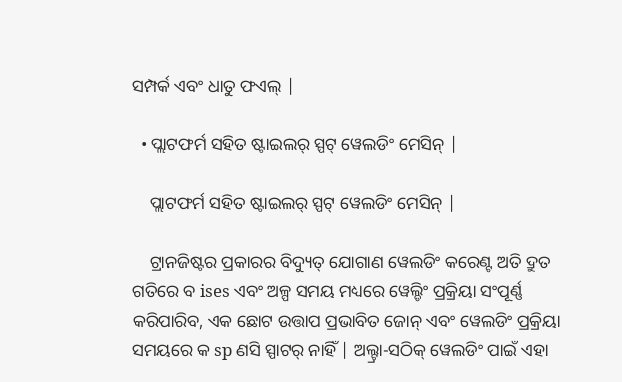ସମ୍ପର୍କ ଏବଂ ଧାତୁ ଫଏଲ୍ |

  • ପ୍ଲାଟଫର୍ମ ସହିତ ଷ୍ଟାଇଲର୍ ସ୍ପଟ୍ ୱେଲଡିଂ ମେସିନ୍ |

    ପ୍ଲାଟଫର୍ମ ସହିତ ଷ୍ଟାଇଲର୍ ସ୍ପଟ୍ ୱେଲଡିଂ ମେସିନ୍ |

    ଟ୍ରାନଜିଷ୍ଟର ପ୍ରକାରର ବିଦ୍ୟୁତ୍ ଯୋଗାଣ ୱେଲଡିଂ କରେଣ୍ଟ ଅତି ଦ୍ରୁତ ଗତିରେ ବ ises ଏବଂ ଅଳ୍ପ ସମୟ ମଧ୍ୟରେ ୱେଲ୍ଡିଂ ପ୍ରକ୍ରିୟା ସଂପୂର୍ଣ୍ଣ କରିପାରିବ, ଏକ ଛୋଟ ଉତ୍ତାପ ପ୍ରଭାବିତ ଜୋନ୍ ଏବଂ ୱେଲଡିଂ ପ୍ରକ୍ରିୟା ସମୟରେ କ sp ଣସି ସ୍ପାଟର୍ ନାହିଁ | ଅଲ୍ଟ୍ରା-ସଠିକ୍ ୱେଲଡିଂ ପାଇଁ ଏହା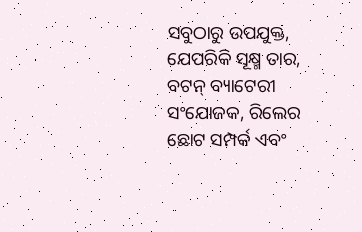ସବୁଠାରୁ ଉପଯୁକ୍ତ, ଯେପରିକି ସୂକ୍ଷ୍ମ ତାର, ବଟନ୍ ବ୍ୟାଟେରୀ ସଂଯୋଜକ, ରିଲେର ଛୋଟ ସମ୍ପର୍କ ଏବଂ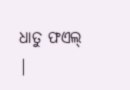ଧାତୁ ଫଏଲ୍ |